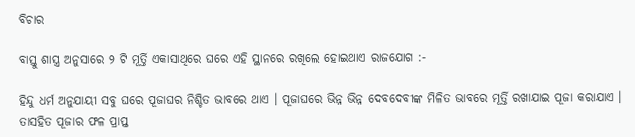ବିଚାର

ବାସ୍ତୁ ଶାସ୍ତ୍ର ଅନୁସାରେ ୨ ଟି ମୂର୍ତ୍ତି ଏକାସାଥିରେ ଘରେ ଏହି ସ୍ଥାନରେ ରଖିଲେ ହୋଇଥାଏ ରାଜଯୋଗ :-

ହିନ୍ଦୁ ଧର୍ମ ଅନୁଯାୟୀ ସବୁ ଘରେ ପୂଜାଘର ନିଶ୍ଚିତ ଭାବରେ ଥାଏ । ପୂଜାଘରେ ଭିନ୍ନ ଭିନ୍ନ ଦେବଦେବୀଙ୍କ ମିଳିତ ଭାବରେ ମୂର୍ତ୍ତି ରଖାଯାଇ ପୂଜା କରାଯାଏ । ତାସହିତ ପୂଜାର ଫଳ ପ୍ରାପ୍ତ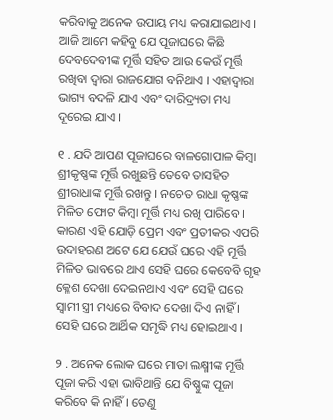କରିବାକୁ ଅନେକ ଉପାୟ ମଧ୍ୟ କରାଯାଇଥାଏ । ଆଜି ଆମେ କହିବୁ ଯେ ପୂଜାଘରେ କିଛି ଦେବଦେବୀଙ୍କ ମୂର୍ତ୍ତି ସହିତ ଆଉ କେଉଁ ମୂର୍ତ୍ତି ରଖିବା ଦ୍ୱାରା ରାଜଯୋଗ ବନିଥାଏ । ଏହାଦ୍ବାରା ଭାଗ୍ୟ ବଦଳି ଯାଏ ଏବଂ ଦାରିଦ୍ର୍ୟତା ମଧ୍ୟ ଦୂରେଇ ଯାଏ ।

୧ . ଯଦି ଆପଣ ପୂଜାଘରେ ବାଳଗୋପାଳ କିମ୍ୱା ଶ୍ରୀକୃଷ୍ଣଙ୍କ ମୂର୍ତ୍ତି ରଖୁଛନ୍ତି ତେବେ ତାସହିତ ଶ୍ରୀରାଧାଙ୍କ ମୂର୍ତ୍ତି ରଖନ୍ତୁ । ନଚେତ ରାଧା କୃଷ୍ଣଙ୍କ ମିଳିତ ଫୋଟ କିମ୍ବା ମୂର୍ତ୍ତି ମଧ୍ୟ ରଖି ପାରିବେ । କାରଣ ଏହି ଯୋଡ଼ି ପ୍ରେମ ଏବଂ ପ୍ରତୀକର ଏପରି ଉଦାହରଣ ଅଟେ ଯେ ଯେଉଁ ଘରେ ଏହି ମୂର୍ତ୍ତି ମିଳିତ ଭାବରେ ଥାଏ ସେହି ଘରେ କେବେବି ଗୃହ କ୍ଳେଶ ଦେଖା ଦେଇନଥାଏ ଏବଂ ସେହି ଘରେ ସ୍ୱାମୀ ସ୍ତ୍ରୀ ମଧ୍ୟରେ ବିବାଦ ଦେଖା ଦିଏ ନାହିଁ । ସେହି ଘରେ ଆର୍ଥିକ ସମୃଦ୍ଧି ମଧ୍ୟ ହୋଇଥାଏ ।

୨ . ଅନେକ ଲୋକ ଘରେ ମାତା ଲକ୍ଷ୍ମୀଙ୍କ ମୂର୍ତ୍ତି ପୂଜା କରି ଏହା ଭାବିଥାନ୍ତି ଯେ ବିଷ୍ଣୁଙ୍କ ପୂଜା କରିବେ କି ନାହିଁ । ତେଣୁ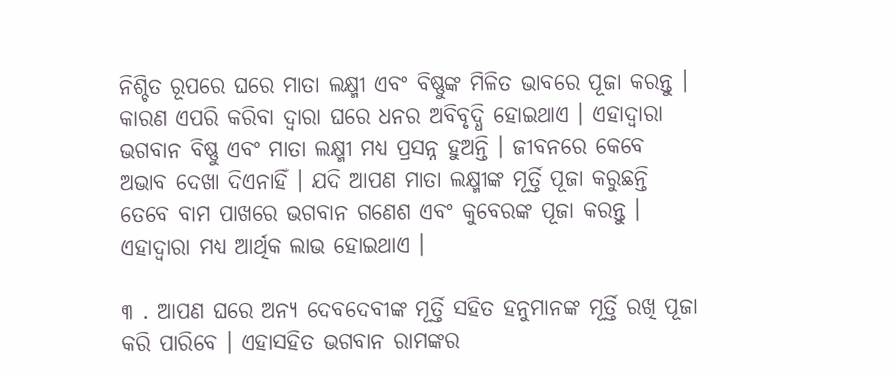ନିଶ୍ଚିତ ରୂପରେ ଘରେ ମାତା ଲକ୍ଷ୍ମୀ ଏବଂ ବିଷ୍ଣୁଙ୍କ ମିଳିତ ଭାବରେ ପୂଜା କରନ୍ତୁ । କାରଣ ଏପରି କରିବା ଦ୍ୱାରା ଘରେ ଧନର ଅବିବୃଦ୍ଧି ହୋଇଥାଏ । ଏହାଦ୍ବାରା ଭଗବାନ ବିଷ୍ଣୁ ଏବଂ ମାତା ଲକ୍ଷ୍ମୀ ମଧ୍ୟ ପ୍ରସନ୍ନ ହୁଅନ୍ତି । ଜୀବନରେ କେବେ ଅଭାବ ଦେଖା ଦିଏନାହିଁ । ଯଦି ଆପଣ ମାତା ଲକ୍ଷ୍ମୀଙ୍କ ମୂର୍ତ୍ତି ପୂଜା କରୁଛନ୍ତି ତେବେ ବାମ ପାଖରେ ଭଗବାନ ଗଣେଶ ଏବଂ କୁବେରଙ୍କ ପୂଜା କରନ୍ତୁ । ଏହାଦ୍ବାରା ମଧ୍ୟ ଆର୍ଥିକ ଲାଭ ହୋଇଥାଏ ।

୩ . ଆପଣ ଘରେ ଅନ୍ୟ ଦେବଦେବୀଙ୍କ ମୂର୍ତ୍ତି ସହିତ ହନୁମାନଙ୍କ ମୂର୍ତ୍ତି ରଖି ପୂଜା କରି ପାରିବେ । ଏହାସହିତ ଭଗବାନ ରାମଙ୍କର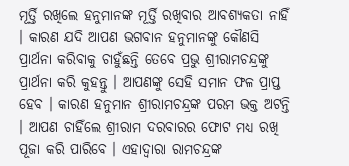ମୂର୍ତ୍ତି ରଖିଲେ ହନୁମାନଙ୍କ ମୂର୍ତ୍ତି ରଖିବାର ଆବଶ୍ୟକତା ନାହିଁ । କାରଣ ଯଦି ଆପଣ ଭଗବାନ ହନୁମାନଙ୍କୁ କୌଣସି ପ୍ରାର୍ଥନା କରିବାକୁ ଚାହୁଁଛନ୍ତି ତେବେ ପ୍ରଭୁ ଶ୍ରୀରାମଚନ୍ଦ୍ରଙ୍କୁ ପ୍ରାର୍ଥନା କରି କୁହନ୍ତୁ । ଆପଣଙ୍କୁ ସେହି ସମାନ ଫଳ ପ୍ରାପ୍ତ ହେବ । କାରଣ ହନୁମାନ ଶ୍ରୀରାମଚନ୍ଦ୍ରଙ୍କ ପରମ ଭକ୍ତ ଅଟନ୍ତି । ଆପଣ ଚାହିଁଲେ ଶ୍ରୀରାମ ଦରବାରର ଫୋଟ ମଧ୍ୟ ରଖି ପୂଜା କରି ପାରିବେ । ଏହାଦ୍ବାରା ରାମଚନ୍ଦ୍ରଙ୍କ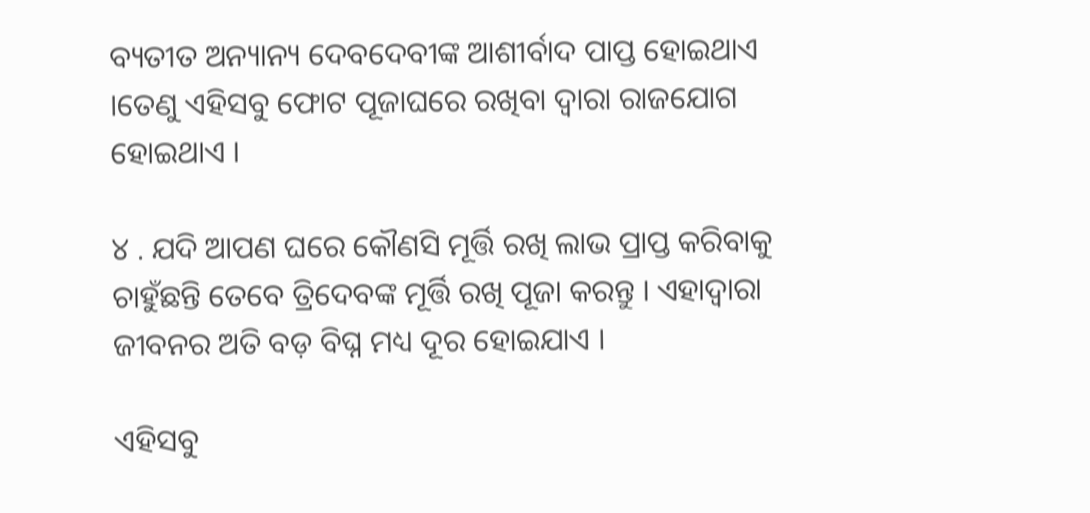ବ୍ୟତୀତ ଅନ୍ୟାନ୍ୟ ଦେବଦେବୀଙ୍କ ଆଶୀର୍ବାଦ ପାପ୍ତ ହୋଇଥାଏ ।ତେଣୁ ଏହିସବୁ ଫୋଟ ପୂଜାଘରେ ରଖିବା ଦ୍ୱାରା ରାଜଯୋଗ ହୋଇଥାଏ ।

୪ . ଯଦି ଆପଣ ଘରେ କୌଣସି ମୂର୍ତ୍ତି ରଖି ଲାଭ ପ୍ରାପ୍ତ କରିବାକୁ ଚାହୁଁଛନ୍ତି ତେବେ ତ୍ରିଦେବଙ୍କ ମୂର୍ତ୍ତି ରଖି ପୂଜା କରନ୍ତୁ । ଏହାଦ୍ବାରା ଜୀବନର ଅତି ବଡ଼ ବିଘ୍ନ ମଧ୍ୟ ଦୂର ହୋଇଯାଏ ।

ଏହିସବୁ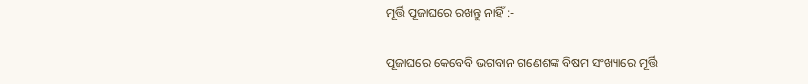ମୂର୍ତ୍ତି ପୂଜାଘରେ ରଖନ୍ତୁ ନାହିଁ :-

ପୂଜାଘରେ କେବେବି ଭଗବାନ ଗଣେଶଙ୍କ ବିଷମ ସଂଖ୍ୟାରେ ମୂର୍ତ୍ତି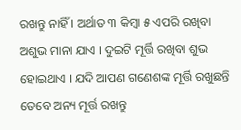ରଖନ୍ତୁ ନାହିଁ । ଅର୍ଥାତ ୩ କିମ୍ବା ୫ ଏପରି ରଖିବା ଅଶୁଭ ମାନା ଯାଏ । ଦୁଇଟି ମୂର୍ତ୍ତି ରଖିବା ଶୁଭ ହୋଇଥାଏ । ଯଦି ଆପଣ ଗଣେଶଙ୍କ ମୂର୍ତ୍ତି ରଖୁଛନ୍ତି ତେବେ ଅନ୍ୟ ମୂର୍ତ୍ତ ରଖନ୍ତୁ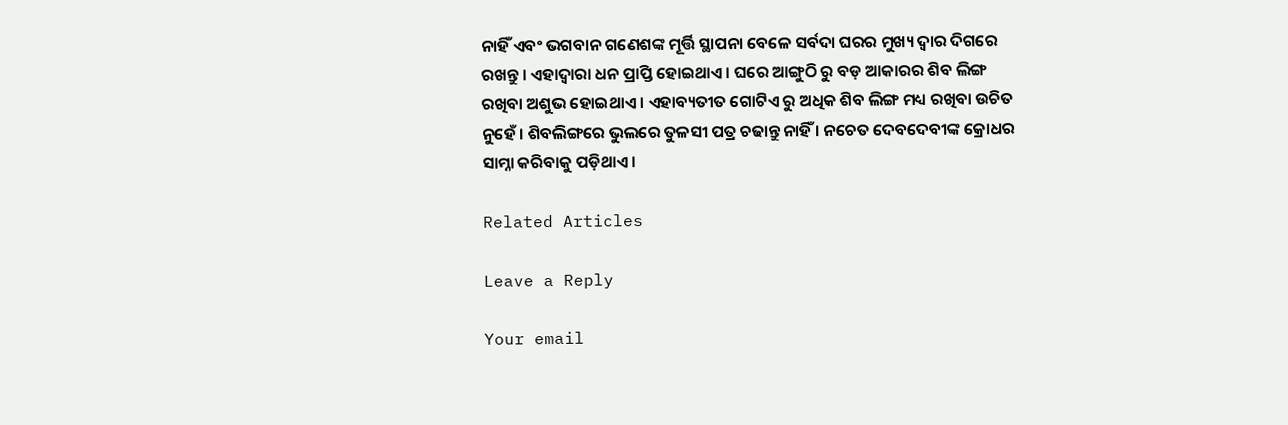ନାହିଁ ଏବଂ ଭଗବାନ ଗଣେଶଙ୍କ ମୂର୍ତ୍ତି ସ୍ଥାପନା ବେଳେ ସର୍ବଦା ଘରର ମୁଖ୍ୟ ଦ୍ୱାର ଦିଗରେ ରଖନ୍ତୁ । ଏହାଦ୍ବାରା ଧନ ପ୍ରାପ୍ତି ହୋଇଥାଏ । ଘରେ ଆଙ୍ଗୁଠି ରୁ ବଡ଼ ଆକାରର ଶିବ ଲିଙ୍ଗ ରଖିବା ଅଶୁଭ ହୋଇଥାଏ । ଏହାବ୍ୟତୀତ ଗୋଟିଏ ରୁ ଅଧିକ ଶିବ ଲିଙ୍ଗ ମଧ୍ୟ ରଖିବା ଉଚିତ ନୁହେଁ । ଶିବଲିଙ୍ଗରେ ଭୁଲରେ ତୁଳସୀ ପତ୍ର ଚଢାନ୍ତୁ ନାହିଁ । ନଚେତ ଦେବଦେବୀଙ୍କ କ୍ରୋଧର ସାମ୍ନା କରିବାକୁ ପଡ଼ିଥାଏ ।

Related Articles

Leave a Reply

Your email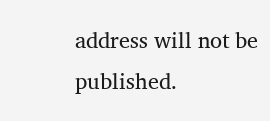address will not be published.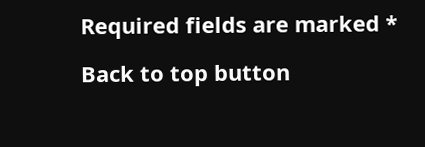Required fields are marked *

Back to top button